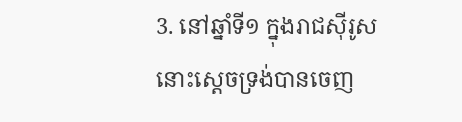3. នៅឆ្នាំទី១ ក្នុងរាជស៊ីរូស នោះស្តេចទ្រង់បានចេញ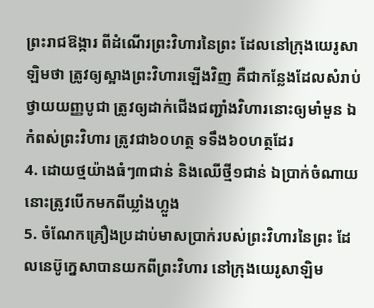ព្រះរាជឱង្ការ ពីដំណើរព្រះវិហារនៃព្រះ ដែលនៅក្រុងយេរូសាឡិមថា ត្រូវឲ្យស្អាងព្រះវិហារឡើងវិញ គឺជាកន្លែងដែលសំរាប់ថ្វាយយញ្ញបូជា ត្រូវឲ្យដាក់ជើងជញ្ជាំងវិហារនោះឲ្យមាំមួន ឯកំពស់ព្រះវិហារ ត្រូវជា៦០ហត្ថ ទទឹង៦០ហត្ថដែរ
4. ដោយថ្មយ៉ាងធំៗ៣ជាន់ និងឈើថ្មី១ជាន់ ឯប្រាក់ចំណាយ នោះត្រូវបើកមកពីឃ្លាំងហ្លួង
5. ចំណែកគ្រឿងប្រដាប់មាសប្រាក់របស់ព្រះវិហារនៃព្រះ ដែលនេប៊ូក្នេសាបានយកពីព្រះវិហារ នៅក្រុងយេរូសាឡិម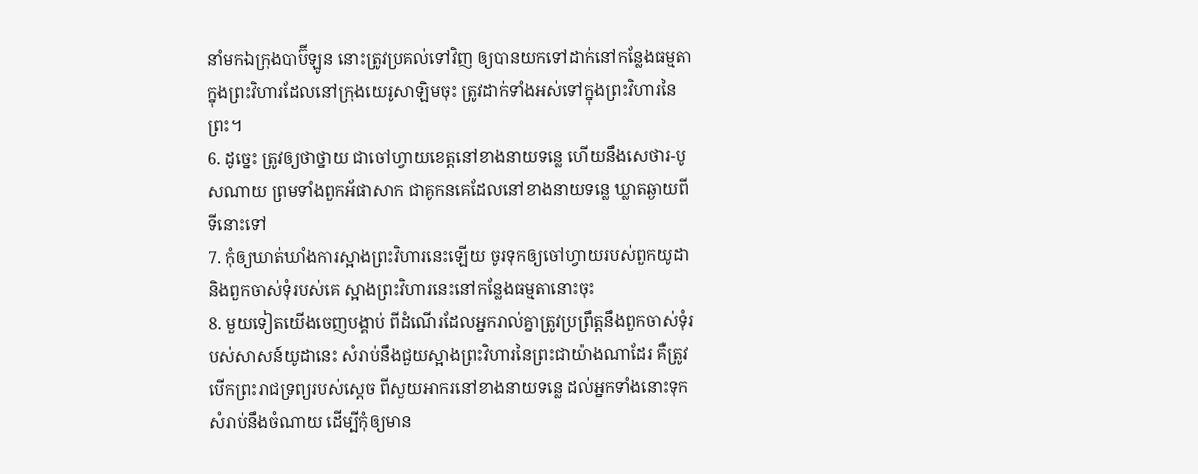នាំមកឯក្រុងបាប៊ីឡូន នោះត្រូវប្រគល់ទៅវិញ ឲ្យបានយកទៅដាក់នៅកន្លែងធម្មតា ក្នុងព្រះវិហារដែលនៅក្រុងយេរូសាឡិមចុះ ត្រូវដាក់ទាំងអស់ទៅក្នុងព្រះវិហារនៃព្រះ។
6. ដូច្នេះ ត្រូវឲ្យថាថ្នាយ ជាចៅហ្វាយខេត្តនៅខាងនាយទន្លេ ហើយនឹងសេថារ-បូសណាយ ព្រមទាំងពួកអ័ផាសាក ជាគូកនគេដែលនៅខាងនាយទន្លេ ឃ្លាតឆ្ងាយពីទីនោះទៅ
7. កុំឲ្យឃាត់ឃាំងការស្អាងព្រះវិហារនេះឡើយ ចូរទុកឲ្យចៅហ្វាយរបស់ពួកយូដា និងពួកចាស់ទុំរបស់គេ ស្អាងព្រះវិហារនេះនៅកន្លែងធម្មតានោះចុះ
8. មួយទៀតយើងចេញបង្គាប់ ពីដំណើរដែលអ្នករាល់គ្នាត្រូវប្រព្រឹត្តនឹងពួកចាស់ទុំរបស់សាសន៍យូដានេះ សំរាប់នឹងជួយស្អាងព្រះវិហារនៃព្រះជាយ៉ាងណាដែរ គឺត្រូវបើកព្រះរាជទ្រព្យរបស់ស្តេច ពីសួយអាករនៅខាងនាយទន្លេ ដល់អ្នកទាំងនោះទុកសំរាប់នឹងចំណាយ ដើម្បីកុំឲ្យមាន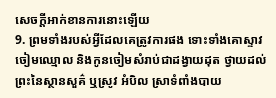សេចក្តីអាក់ខានការនោះឡើយ
9. ព្រមទាំងរបស់អ្វីដែលគេត្រូវការផង ទោះទាំងគោស្ទាវ ចៀមឈ្មោល និងកូនចៀមសំរាប់ជាដង្វាយដុត ថ្វាយដល់ព្រះនៃស្ថានសួគ៌ ឬស្រូវ អំបិល ស្រាទំពាំងបាយ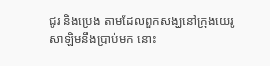ជូរ និងប្រេង តាមដែលពួកសង្ឃនៅក្រុងយេរូសាឡិមនឹងប្រាប់មក នោះ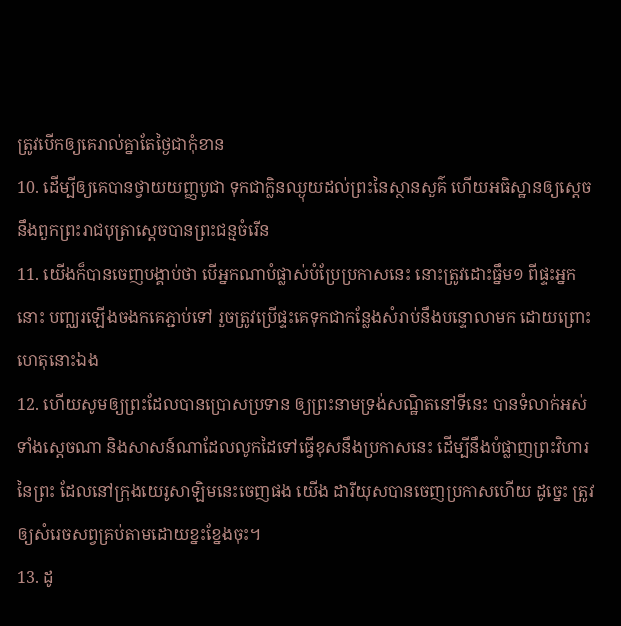ត្រូវបើកឲ្យគេរាល់គ្នាតែថ្ងៃជាកុំខាន
10. ដើម្បីឲ្យគេបានថ្វាយយញ្ញបូជា ទុកជាក្លិនឈ្ងុយដល់ព្រះនៃស្ថានសួគ៌ ហើយអធិស្ឋានឲ្យស្តេចនឹងពួកព្រះរាជបុត្រាស្តេចបានព្រះជន្មចំរើន
11. យើងក៏បានចេញបង្គាប់ថា បើអ្នកណាបំផ្លាស់បំប្រែប្រកាសនេះ នោះត្រូវដោះធ្នឹម១ ពីផ្ទះអ្នកនោះ បញ្ឈរឡើងចងកគេភ្ជាប់ទៅ រួចត្រូវប្រើផ្ទះគេទុកជាកន្លែងសំរាប់នឹងបន្ទោលាមក ដោយព្រោះហេតុនោះឯង
12. ហើយសូមឲ្យព្រះដែលបានប្រោសប្រទាន ឲ្យព្រះនាមទ្រង់សណ្ឋិតនៅទីនេះ បានទំលាក់អស់ទាំងស្តេចណា និងសាសន៍ណាដែលលូកដៃទៅធ្វើខុសនឹងប្រកាសនេះ ដើម្បីនឹងបំផ្លាញព្រះវិហារនៃព្រះ ដែលនៅក្រុងយេរូសាឡិមនេះចេញផង យើង ដារីយុសបានចេញប្រកាសហើយ ដូច្នេះ ត្រូវឲ្យសំរេចសព្វគ្រប់តាមដោយខ្នះខ្នែងចុះ។
13. ដូ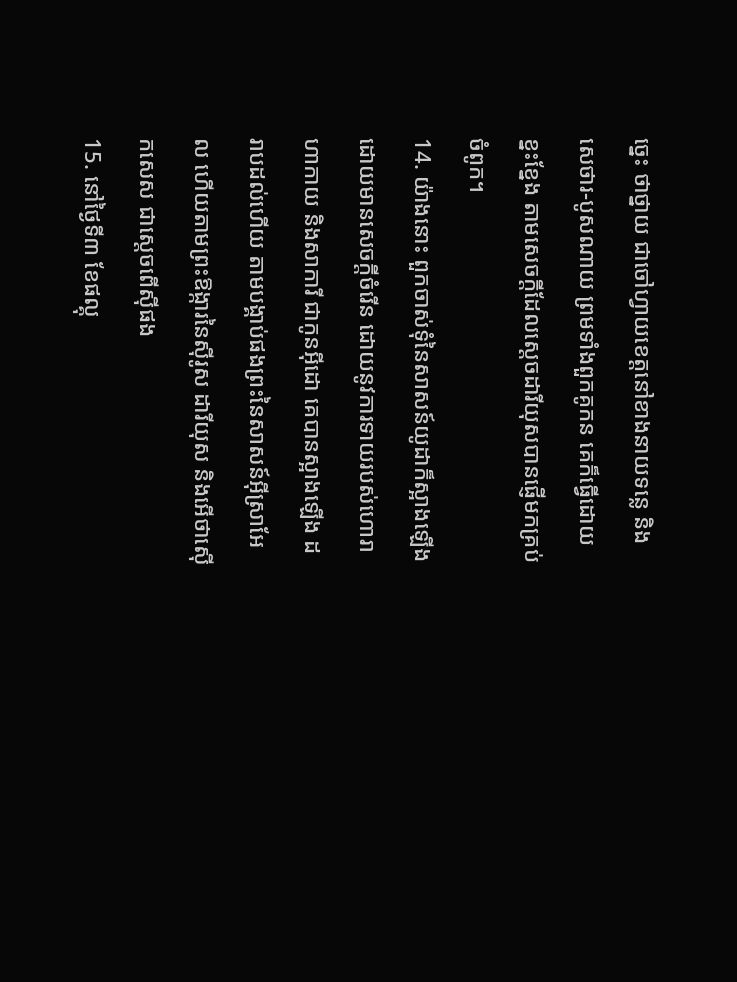ច្នេះ ថាថ្នាយ ជាចៅហ្វាយខេត្តនៅខាងនាយទន្លេ និងសេថារ-បូសណាយ ព្រមទាំងពួកគូកន គេក៏ធ្វើដោយខ្នះខ្នែង តាមសេចក្តីដែលស្តេចដារីយុសបានផ្ញើមកគ្រប់ចំពូក។
14. យ៉ាងនោះ ពួកចាស់ទុំនៃសាសន៍យូដាក៏ស្អាងឡើង ដោយមានសេចក្តីចំរើន ដោយនូវការទាយរបស់ហោរាហាកាយ និងសាការី ជាកូនអ៊ីដោ គេបានស្អាងឡើង ដរាបដល់ហើយ តាមបង្គាប់ផងព្រះនៃសាសន៍អ៊ីស្រាអែល ហើយតាមព្រះឱង្ការនៃស៊ីរូស ដារីយុស និងអើថាស៊ើកសេស ជាស្តេចពើស៊ីផង
15. នៅថ្ងៃទី៣ ខែផល្គុ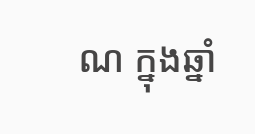ណ ក្នុងឆ្នាំ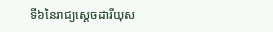ទី៦នៃរាជ្យស្តេចដារីយុស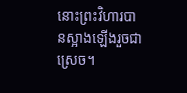នោះព្រះវិហារបានស្អាងឡើងរួចជាស្រេច។